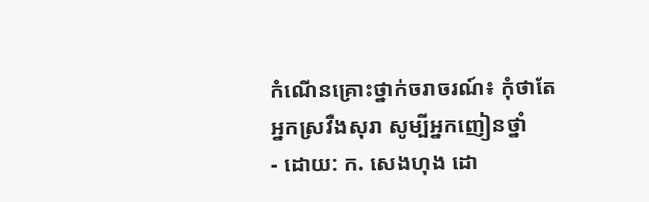កំណើនគ្រោះថ្នាក់ចរាចរណ៍៖ កុំថាតែអ្នកស្រវឺងសុរា សូម្បីអ្នកញៀនថ្នាំ
- ដោយ: ក. សេងហុង ដោ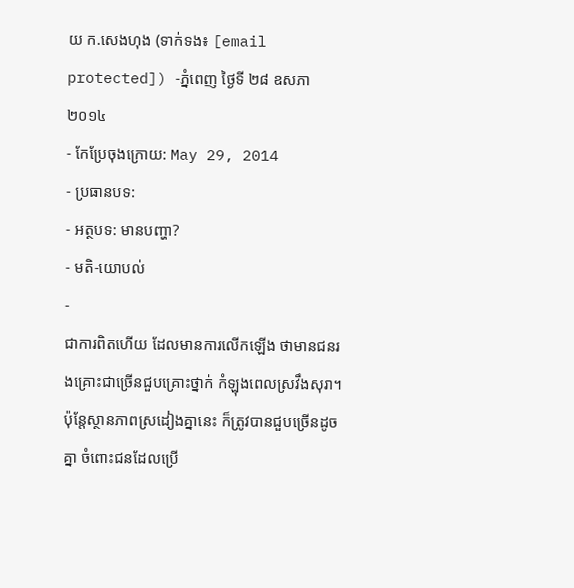យ ក.សេងហុង (ទាក់ទង៖ [email protected]) -ភ្នំពេញ ថ្ងៃទី ២៨ ឧសភា ២០១៤
- កែប្រែចុងក្រោយ: May 29, 2014
- ប្រធានបទ:
- អត្ថបទ: មានបញ្ហា?
- មតិ-យោបល់
-
ជាការពិតហើយ ដែលមានការលើកឡើង ថាមានជនរងគ្រោះជាច្រើនជួបគ្រោះថ្នាក់ កំឡុងពេលស្រវឹងសុរា។ ប៉ុន្តែស្ថានភាពស្រដៀងគ្នានេះ ក៏ត្រូវបានជួបច្រើនដូចគ្នា ចំពោះជនដែលប្រើ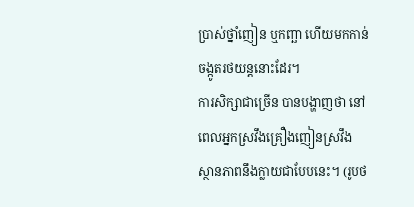ប្រាស់ថ្នាំញៀន ឬកញ្ឆា ហើយមកកាន់ចង្កូតរថយន្ដនោះដែរ។
ការសិក្សាជាច្រើន បានបង្ហាញថា នៅពេលអ្នកស្រវឹងគ្រឿងញៀនស្រវឹង ស្ថានភាពនឹងក្លាយជាបែបនេះ។ (រូបថ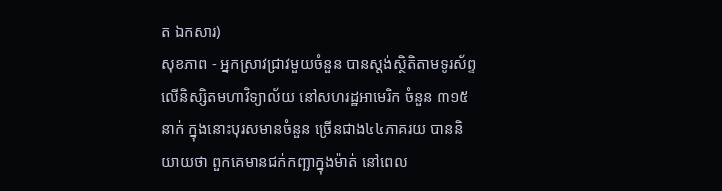ត ឯកសារ)
សុខភាព - អ្នកស្រាវជ្រាវមួយចំនួន បានស្តង់ស្ថិតិតាមទូរស័ព្ទ លើនិស្សិតមហាវិទ្យាល័យ នៅសហរដ្ឋអាមេរិក ចំនួន ៣១៥នាក់ ក្នុងនោះបុរសមានចំនួន ច្រើនជាង៤៤ភាគរយ បាននិយាយថា ពួកគេមានជក់កញ្ឆាក្នុងម៉ាត់ នៅពេល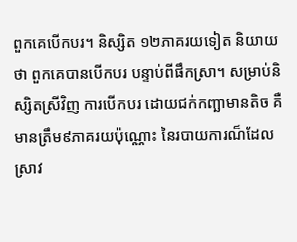ពួកគេបើកបរ។ និស្សិត ១២ភាគរយទៀត និយាយថា ពួកគេបានបើកបរ បន្ទាប់ពីផឹកស្រា។ សម្រាប់និស្សិតស្រីវិញ ការបើកបរ ដោយជក់កញ្ឆាមានតិច គឺមានត្រឹម៩ភាគរយប៉ុណ្ណោះ នៃរបាយការណ៏ដែលស្រាវ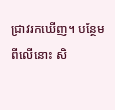ជ្រាវរកឃើញ។ បន្ថែមពីលើនោះ សិ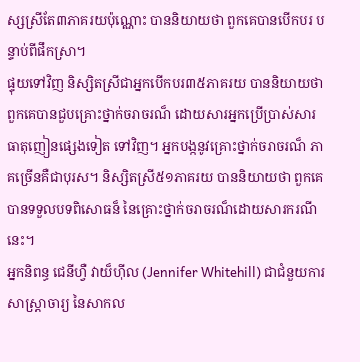ស្សស្រីតែ៣ភាគរយប៉ុណ្ណោះ បាននិយាយថា ពួកគេបានបើកបរ បន្ទាប់ពីផឹកស្រា។
ផ្ទុយទៅវិញ និស្សិតស្រីជាអ្នកបើកបរ៣៥ភាគរយ បាននិយាយថា ពួកគេបានជួបគ្រោះថ្នាក់ចរាចរណ៏ ដោយសារអ្នកប្រើប្រាស់សារធាតុញៀនផ្សេងទៀត ទៅវិញ។ អ្នកបង្កនូវគ្រោះថ្នាក់ចរាចរណ៏ ភាគច្រើនគឺជាបុរស។ និស្សិតស្រី៥១ភាគរយ បាននិយាយថា ពួកគេបានទទួលបទពិសោធន៏ នៃគ្រោះថ្នាក់ចរាចរណ៏ដោយសារករណីនេះ។
អ្នកនិពន្ធ ជេនីហ្វឺ វាយ៏ហ៊ីល (Jennifer Whitehill) ជាជំនួយការសាស្រ្តាចារ្យ នៃសាកល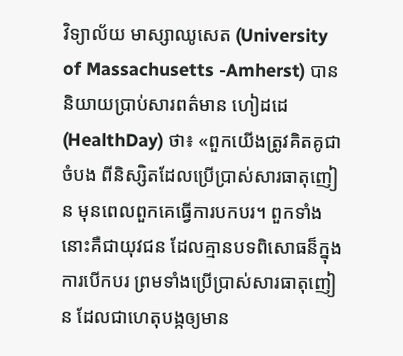វិទ្យាល័យ មាស្សាឈូសេត (University of Massachusetts -Amherst) បាននិយាយប្រាប់សារពត៌មាន ហៀដដេ (HealthDay) ថា៖ «ពួកយើងត្រូវគិតគូជាចំបង ពីនិស្សិតដែលប្រើប្រាស់សារធាតុញៀន មុនពេលពួកគេធ្វើការបកបរ។ ពួកទាំងនោះគឺជាយុវជន ដែលគ្មានបទពិសោធន៏ក្នុងការបើកបរ ព្រមទាំងប្រើប្រាស់សារធាតុញៀន ដែលជាហេតុបង្កឲ្យមាន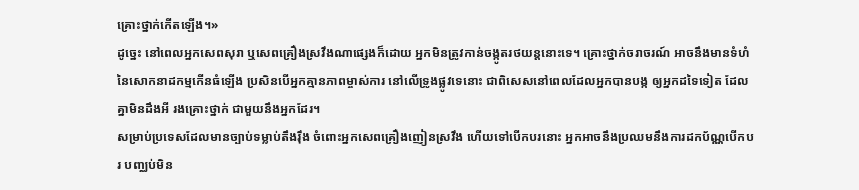គ្រោះថ្នាក់កើតឡើង។»
ដូច្នេះ នៅពេលអ្នកសេពសុរា ឬសេពគ្រឿងស្រវឹងណាផ្សេងក៏ដោយ អ្នកមិនត្រូវកាន់ចង្កូតរថយន្ដនោះទេ។ គ្រោះថ្នាក់ចរាចរណ៍ អាចនឹងមានទំហំនៃសោកនាដកម្មកើនធំឡើង ប្រសិនបើអ្នកគ្មានភាពម្ចាស់ការ នៅលើទ្រូងផ្លូវទេនោះ ជាពិសេសនៅពេលដែលអ្នកបានបង្ក ឲ្យអ្នកដទៃទៀត ដែលគ្នាមិនដឹងអី រងគ្រោះថ្នាក់ ជាមួយនឹងអ្នកដែរ។
សម្រាប់ប្រទេសដែលមានច្បាប់ទម្លាប់តឹងរ៉ឹង ចំពោះអ្នកសេពគ្រឿងញៀនស្រវឹង ហើយទៅបើកបរនោះ អ្នកអាចនឹងប្រឈមនឹងការដកប័ណ្ណបើកបរ បញ្ឈប់មិន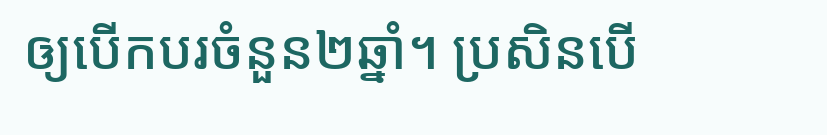ឲ្យបើកបរចំនួន២ឆ្នាំ។ ប្រសិនបើ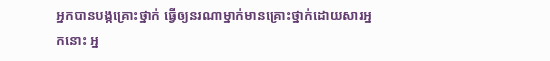អ្នកបានបង្កគ្រោះថ្នាក់ ធ្វើឲ្យនរណាម្នាក់មានគ្រោះថ្នាក់ដោយសារអ្នកនោះ អ្ន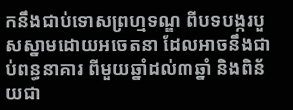កនឹងជាប់ទោសព្រហ្មទណ្ឌ ពីបទបង្ករបួសស្នាមដោយអចេតនា ដែលអាចនឹងជាប់ពន្ធនាគារ ពីមួយឆ្នាំដល់៣ឆ្នាំ និងពិន័យជា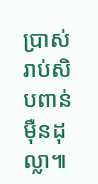ប្រាស់រាប់សិបពាន់ម៉ឺនដុល្លា៕